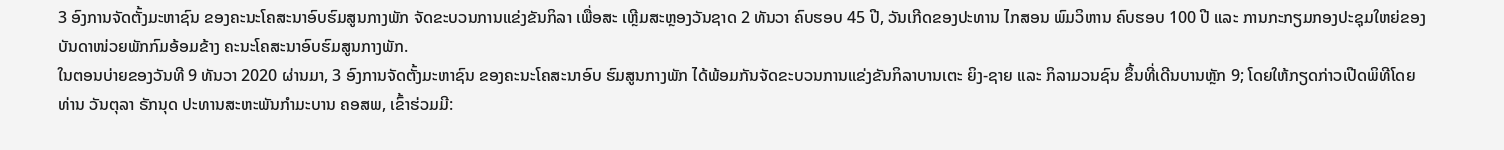3 ອົງການຈັດຕັ້ງມະຫາຊົນ ຂອງຄະນະໂຄສະນາອົບຮົມສູນກາງພັກ ຈັດຂະບວນການແຂ່ງຂັນກິລາ ເພື່ອສະ ເຫຼີມສະຫຼອງວັນຊາດ 2 ທັນວາ ຄົບຮອບ 45 ປີ, ວັນເກີດຂອງປະທານ ໄກສອນ ພົມວິຫານ ຄົບຮອບ 100 ປີ ແລະ ການກະກຽມກອງປະຊຸມໃຫຍ່ຂອງ ບັນດາໜ່ວຍພັກກົມອ້ອມຂ້າງ ຄະນະໂຄສະນາອົບຮົມສູນກາງພັກ.
ໃນຕອນບ່າຍຂອງວັນທີ 9 ທັນວາ 2020 ຜ່ານມາ, 3 ອົງການຈັດຕັ້ງມະຫາຊົນ ຂອງຄະນະໂຄສະນາອົບ ຮົມສູນກາງພັກ ໄດ້ພ້ອມກັນຈັດຂະບວນການແຂ່ງຂັນກິລາບານເຕະ ຍິງ-ຊາຍ ແລະ ກິລາມວນຊົນ ຂຶ້ນທີ່ເດີນບານຫຼັກ 9; ໂດຍໃຫ້ກຽດກ່າວເປີດພິທີໂດຍ ທ່ານ ວັນຕຸລາ ຣັກນຸດ ປະທານສະຫະພັນກໍາມະບານ ຄອສພ, ເຂົ້າຮ່ວມມີ: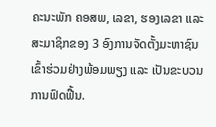ຄະນະພັກ ຄອສພ, ເລຂາ, ຮອງເລຂາ ແລະ ສະມາຊິກຂອງ 3 ອົງການຈັດຕັ້ງມະຫາຊົນ ເຂົ້າຮ່ວມຢ່າງພ້ອມພຽງ ແລະ ເປັນຂະບວນການຟົດຟື້ນ.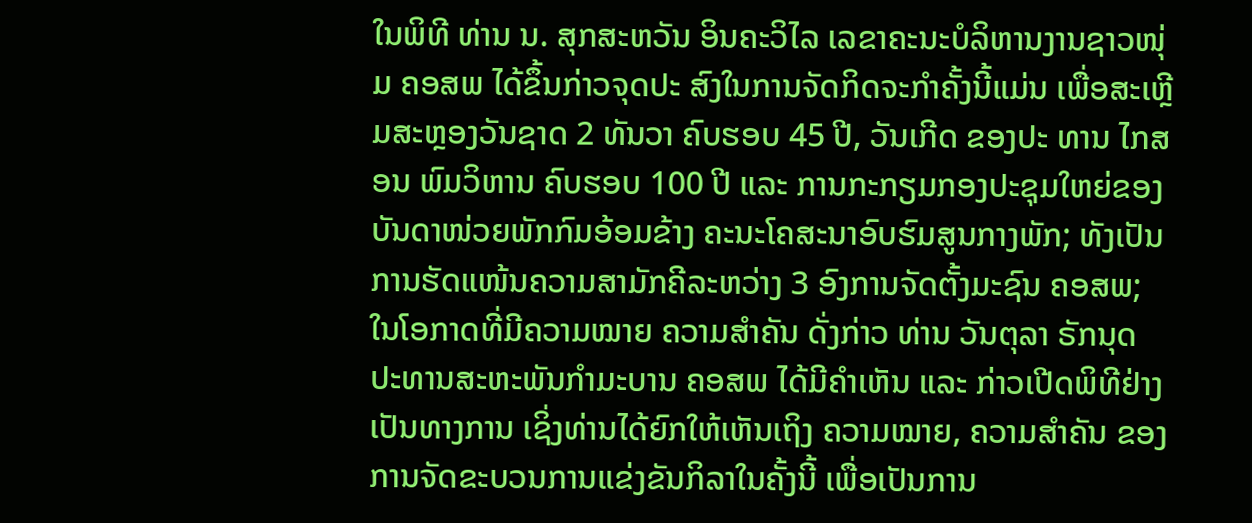ໃນພິທີ ທ່ານ ນ. ສຸກສະຫວັນ ອິນຄະວິໄລ ເລຂາຄະນະບໍລິຫານງານຊາວໜຸ່ມ ຄອສພ ໄດ້ຂຶ້ນກ່າວຈຸດປະ ສົງໃນການຈັດກິດຈະກໍາຄັ້ງນີ້ແມ່ນ ເພື່ອສະເຫຼີມສະຫຼອງວັນຊາດ 2 ທັນວາ ຄົບຮອບ 45 ປີ, ວັນເກີດ ຂອງປະ ທານ ໄກສອນ ພົມວິຫານ ຄົບຮອບ 100 ປີ ແລະ ການກະກຽມກອງປະຊຸມໃຫຍ່ຂອງ ບັນດາໜ່ວຍພັກກົມອ້ອມຂ້າງ ຄະນະໂຄສະນາອົບຮົມສູນກາງພັກ; ທັງເປັນການຮັດແໜ້ນຄວາມສາມັກຄີລະຫວ່າງ 3 ອົງການຈັດຕັ້ງມະຊົນ ຄອສພ; ໃນໂອກາດທີ່ມີຄວາມໝາຍ ຄວາມສໍາຄັນ ດັ່ງກ່າວ ທ່ານ ວັນຕຸລາ ຣັກນຸດ ປະທານສະຫະພັນກໍາມະບານ ຄອສພ ໄດ້ມີຄໍາເຫັນ ແລະ ກ່າວເປີດພິທີຢ່າງເປັນທາງການ ເຊິ່ງທ່ານໄດ້ຍົກໃຫ້ເຫັນເຖິງ ຄວາມໝາຍ, ຄວາມສໍາຄັນ ຂອງການຈັດຂະບວນການແຂ່ງຂັນກິລາໃນຄັ້ງນີ້ ເພື່ອເປັນການ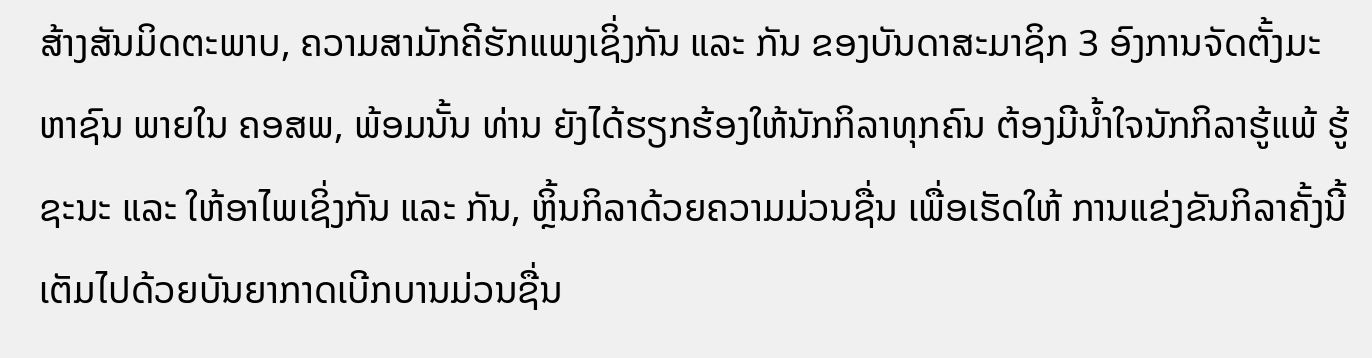ສ້າງສັນມິດຕະພາບ, ຄວາມສາມັກຄີຮັກແພງເຊິ່ງກັນ ແລະ ກັນ ຂອງບັນດາສະມາຊິກ 3 ອົງການຈັດຕັ້ງມະຫາຊົນ ພາຍໃນ ຄອສພ, ພ້ອມນັ້ນ ທ່ານ ຍັງໄດ້ຮຽກຮ້ອງໃຫ້ນັກກິລາທຸກຄົນ ຕ້ອງມີນໍ້າໃຈນັກກິລາຮູ້ແພ້ ຮູ້ ຊະນະ ແລະ ໃຫ້ອາໄພເຊິ່ງກັນ ແລະ ກັນ, ຫຼິ້ນກິລາດ້ວຍຄວາມມ່ວນຊື່ນ ເພື່ອເຮັດໃຫ້ ການແຂ່ງຂັນກິລາຄັ້ງນີ້ເຕັມໄປດ້ວຍບັນຍາກາດເບີກບານມ່ວນຊື່ນ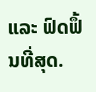ແລະ ຟົດຟຶ້ນທີ່ສຸດ.